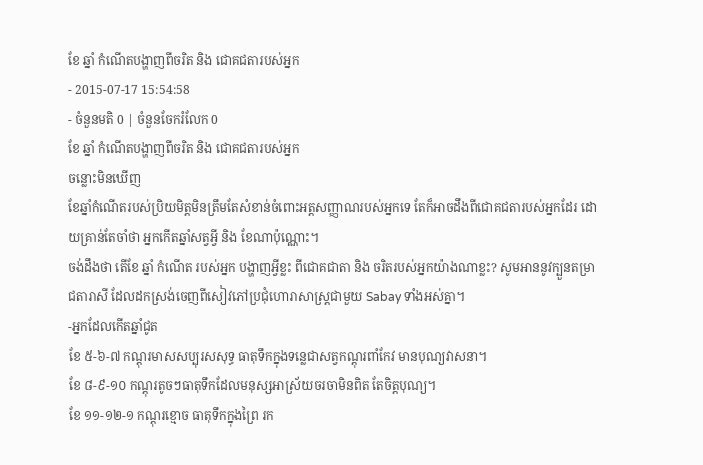ខែ ឆ្នាំ កំណើតបង្ហាញពីចរិត និង ជោគជតារបស់អ្នក
- 2015-07-17 15:54:58
- ចំនួនមតិ 0 | ចំនួនចែករំលែក 0
ខែ ឆ្នាំ កំណើតបង្ហាញពីចរិត និង ជោគជតារបស់អ្នក
ចន្លោះមិនឃើញ
ខែឆ្នាំកំណើតរបស់ប្រិយមិត្តមិនត្រឹមតែសំខាន់ចំពោះអត្តសញ្ញាណរបស់អ្នកទេ តែក៏អាចដឹងពីជោគជតារបស់អ្នកដែរ ដោយគ្រាន់តែចាំថា អ្នកកើតឆ្នាំសត្វអ្វី និង ខែណាប៉ុណ្ណោះ។
ចង់ដឹងថា តើខែ ឆ្នាំ កំណើត របស់អ្នក បង្ហាញអ្វីខ្លះ ពីជោគជាតា និង ចរិតរបស់អ្នកយ៉ាងណាខ្លះ? សូមអាននូវក្បួនតម្រាជតារាសី ដែលដកស្រង់ចេញពីសៀវភៅប្រជុំហោរាសាស្ត្រជាមួយ Sabay ទាំងអស់គ្នា។
-អ្នកដែលកើតឆ្នាំជូត
ខែ ៥-៦-៧ កណ្ដុរមាសសប្បុរសសុទ្ធ ធាតុទឹកក្នុងទន្លេជាសត្វកណ្ដុរពាំកែវ មានបុណ្យវាសនា។
ខែ ៨-៩-១០ កណ្ដុរតូចៗធាតុទឹកដែលមនុស្សអាស្រ័យចរចាមិនពិត តែចិត្តបុណ្យ។
ខែ ១១-១២-១ កណ្ដុរខ្មោច ធាតុទឹកក្នុងព្រៃ រក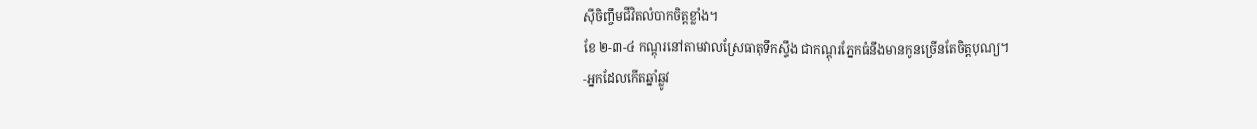ស៊ីចិញ្ចឹមជីវិតលំបាកចិត្តខ្លាំង។
ខែ ២-៣-៤ កណ្ដុរនៅតាមវាលស្រែធាតុទឹកស្ទឹង ជាកណ្ដុរភ្នែកធំនឹងមានកូនច្រើនតែចិត្តបុណ្យ។
-អ្នកដែលកើតឆ្នាំឆ្លូវ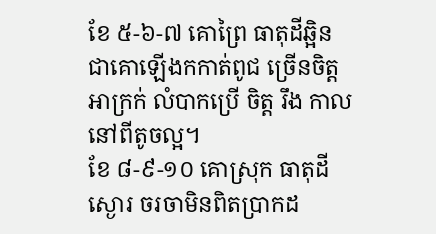ខែ ៥-៦-៧ គោព្រៃ ធាតុដីឆ្អិន ជាគោឡើងកកាត់ពូជ ច្រើនចិត្តអាក្រក់ លំបាកប្រើ ចិត្ត រឹង កាលនៅពីតូចល្អ។
ខែ ៨-៩-១០ គោស្រុក ធាតុដីស្ងោរ ចរចាមិនពិតប្រាកដ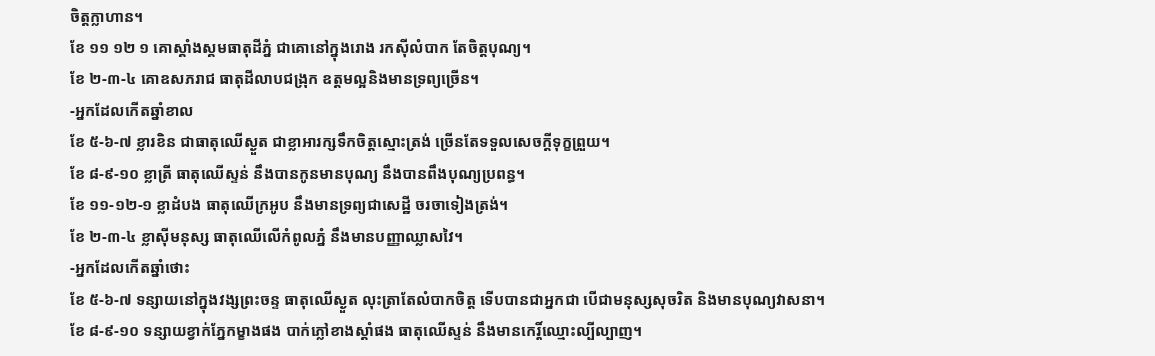ចិត្តក្លាហាន។
ខែ ១១ ១២ ១ គោស្គាំងស្គមធាតុដីភ្នំ ជាគោនៅក្នុងរោង រកស៊ីលំបាក តែចិត្តបុណ្យ។
ខែ ២-៣-៤ គោឧសភរាជ ធាតុដីលាបជង្រុក ឧត្ដមល្អនិងមានទ្រព្យច្រើន។
-អ្នកដែលកើតឆ្នាំខាល
ខែ ៥-៦-៧ ខ្លារខិន ជាធាតុឈើស្ងួត ជាខ្លាអារក្សទឹកចិត្តស្មោះត្រង់ ច្រើនតែទទួលសេចក្ដីទុក្ខព្រួយ។
ខែ ៨-៩-១០ ខ្លាត្រី ធាតុឈើស្ទន់ នឹងបានកូនមានបុណ្យ នឹងបានពឹងបុណ្យប្រពន្ធ។
ខែ ១១-១២-១ ខ្លាដំបង ធាតុឈើក្រអូប នឹងមានទ្រព្យជាសេដ្ឋី ចរចាទៀងត្រង់។
ខែ ២-៣-៤ ខ្លាស៊ីមនុស្ស ធាតុឈើលើកំពូលភ្នំ នឹងមានបញ្ញាឈ្លាសវៃ។
-អ្នកដែលកើតឆ្នាំថោះ
ខែ ៥-៦-៧ ទន្សាយនៅក្នុងវង្សព្រះចន្ទ ធាតុឈើស្ងួត លុះត្រាតែលំបាកចិត្ត ទើបបានជាអ្នកជា បើជាមនុស្សសុចរិត និងមានបុណ្យវាសនា។
ខែ ៨-៩-១០ ទន្សាយខ្វាក់ភ្នែកម្ខាងផង បាក់ភ្លៅខាងស្ដាំផង ធាតុឈើស្ទន់ នឹងមានកេរ្តិ៍ឈ្មោះល្បីល្បាញ។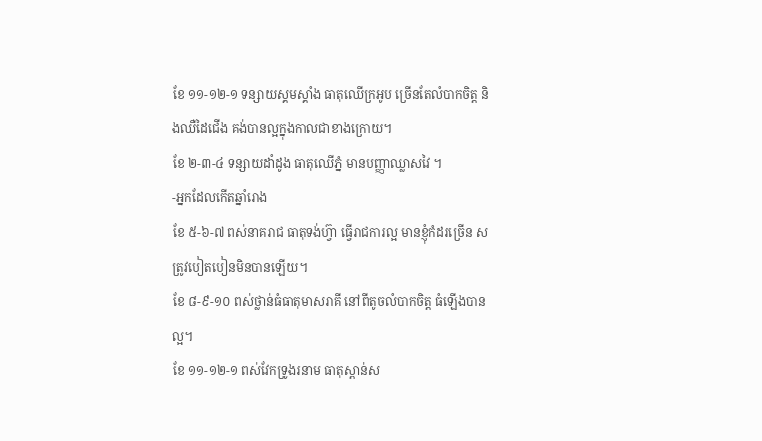ខែ ១១-១២-១ ទន្សាយស្គមស្គាំង ធាតុឈើក្រអូប ច្រើនតែលំបាកចិត្ត និងឈឺដៃជើង គង់បានល្អក្នុងកាលជាខាងក្រោយ។
ខែ ២-៣-៤ ទន្សាយដាំដូង ធាតុឈើភ្នំ មានបញ្ញាឈ្លាសវៃ ។
-អ្នកដែលកើតឆ្នាំរោង
ខែ ៥-៦-៧ ពស់នាគរាជ ធាតុទង់ហ្វ៊ា ធ្វើរាជការល្អ មានខ្ញុំកំដរច្រើន សត្រូវបៀតបៀនមិនបានឡើយ។
ខែ ៨-៩-១០ ពស់ថ្លាន់ធំធាតុមាសរាគី នៅពីតូចលំបាកចិត្ត ធំឡើងបានល្អ។
ខែ ១១-១២-១ ពស់វែកទ្រូងរនាម ធាតុស្ពាន់ស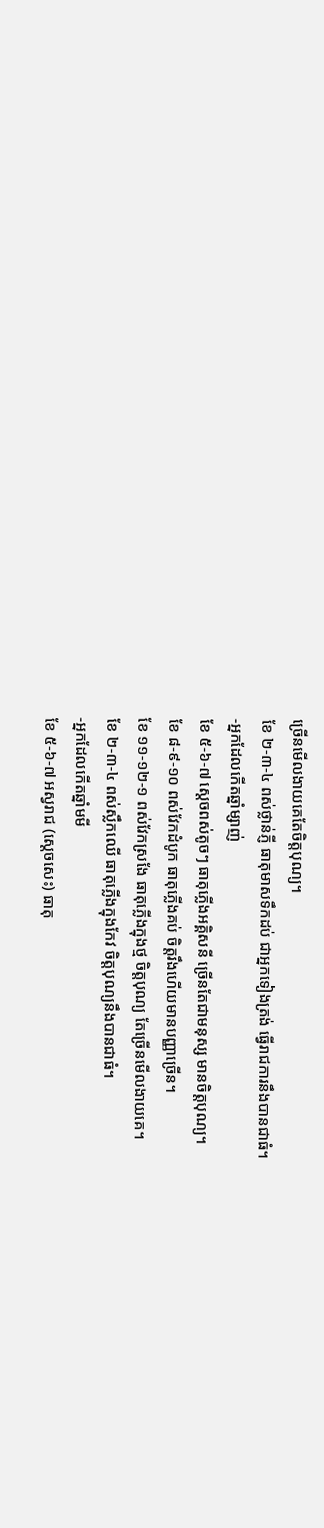ច្រើនមើលងាយគេតែចិត្តបុណ្យ។
ខែ ២-៣-៤ ពស់ថ្លាន់ភ្ញី ធាតុមាសទឹកដប់ ជាអ្នកទៀងត្រង់ ធ្វើរាជការនឹងបានជាធំ។
-អ្នកដែលកើតឆ្នាំម្សាញ់
ខែ ៥-៦-៧ ស្ដេចពស់តូចៗ ធាតុភ្លើងអគ្គិសនី ច្រើនតែជាមនុស្ស មានចិត្តបុណ្យ។
ខែ ៨-៩-១០ ពស់វែកដំបូក ធាតុភ្លើងគប់ ចិត្តរឹងហើយមានបញ្ញាច្រើន។
ខែ ១១-១២-១ ពស់វែកស្រងែ ធាតុភ្លើងក្នុងថ្ម ចិត្តបុណ្យ តែច្រើនមើលងាយគេ។
ខែ ២-៣-៤ ពស់ស្លឹកឈើ ធាតុភ្លើងក្នុងកែវ ចិត្តបុណ្យនឹងបានជាធំ។
-អ្នកដែលកើតឆ្នាំមមី
ខែ ៥-៦-៧ អស្វរាជ (ស្ដេចសេះ) ធាតុ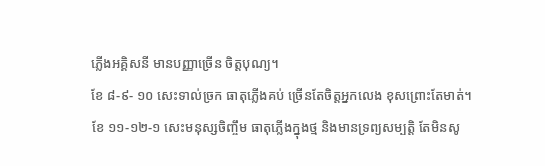ភ្លើងអគ្គិសនី មានបញ្ញាច្រើន ចិត្តបុណ្យ។
ខែ ៨-៩- ១០ សេះទាល់ច្រក ធាតុភ្លើងគប់ ច្រើនតែចិត្តអ្នកលេង ខុសព្រោះតែមាត់។
ខែ ១១-១២-១ សេះមនុស្សចិញ្ចឹម ធាតុភ្លើងក្នុងថ្ម និងមានទ្រព្យសម្បត្តិ តែមិនសូ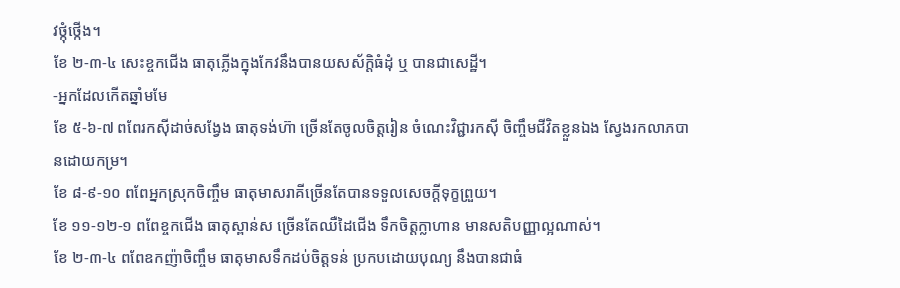វថ្កុំថ្កើង។
ខែ ២-៣-៤ សេះខ្ចកជើង ធាតុភ្លើងក្នុងកែវនឹងបានយសស័ក្ដិធំដុំ ឬ បានជាសេដ្ឋី។
-អ្នកដែលកើតឆ្នាំមមែ
ខែ ៥-៦-៧ ពពែរកស៊ីដាច់សង្វែង ធាតុទង់ហ៊ា ច្រើនតែចូលចិត្តរៀន ចំណេះវិជ្ជារកស៊ី ចិញ្ចឹមជីវិតខ្លួនឯង ស្វែងរកលាភបានដោយកម្រ។
ខែ ៨-៩-១០ ពពែអ្នកស្រុកចិញ្ចឹម ធាតុមាសរាគីច្រើនតែបានទទួលសេចក្ដីទុក្ខព្រួយ។
ខែ ១១-១២-១ ពពែខ្ចកជើង ធាតុស្ពាន់ស ច្រើនតែឈឺដៃជើង ទឹកចិត្តក្លាហាន មានសតិបញ្ញាល្អណាស់។
ខែ ២-៣-៤ ពពែឧកញ៉ាចិញ្ចឹម ធាតុមាសទឹកដប់ចិត្តទន់ ប្រកបដោយបុណ្យ នឹងបានជាធំ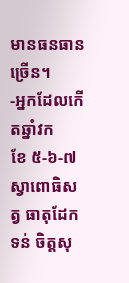មានធនធានច្រើន។
-អ្នកដែលកើតឆ្នាំវក
ខែ ៥-៦-៧ ស្វាពោធិសត្វ ធាតុដែកទន់ ចិត្តសុ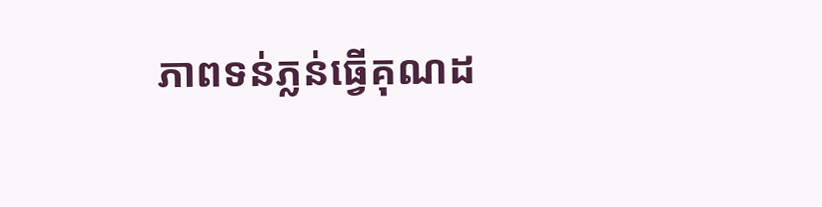ភាពទន់ភ្លន់ធ្វើគុណដ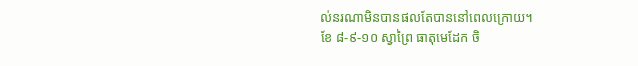ល់នរណាមិនបានផលតែបាននៅពេលក្រោយ។
ខែ ៨-៩-១០ ស្វាព្រៃ ធាតុមេដែក ចិ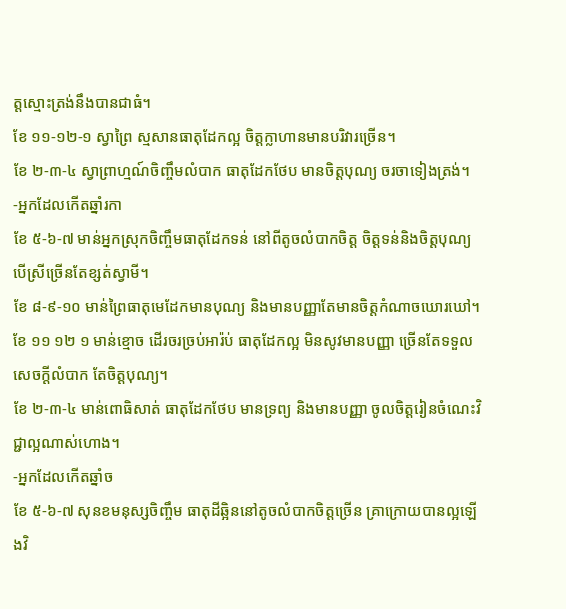ត្តស្មោះត្រង់នឹងបានជាធំ។
ខែ ១១-១២-១ ស្វាព្រៃ ស្មសានធាតុដែកល្អ ចិត្តក្លាហានមានបរិវារច្រើន។
ខែ ២-៣-៤ ស្វាព្រាហ្មណ៍ចិញ្ចឹមលំបាក ធាតុដែកថែប មានចិត្តបុណ្យ ចរចាទៀងត្រង់។
-អ្នកដែលកើតឆ្នាំរកា
ខែ ៥-៦-៧ មាន់អ្នកស្រុកចិញ្ចឹមធាតុដែកទន់ នៅពីតូចលំបាកចិត្ត ចិត្តទន់និងចិត្តបុណ្យ បើស្រីច្រើនតែខ្សត់ស្វាមី។
ខែ ៨-៩-១០ មាន់ព្រៃធាតុមេដែកមានបុណ្យ និងមានបញ្ញាតែមានចិត្តកំណាចឃោរឃៅ។
ខែ ១១ ១២ ១ មាន់ខ្មោច ដើរចរច្រប់អារ៉ប់ ធាតុដែកល្អ មិនសូវមានបញ្ញា ច្រើនតែទទួល សេចក្ដីលំបាក តែចិត្តបុណ្យ។
ខែ ២-៣-៤ មាន់ពោធិសាត់ ធាតុដែកថែប មានទ្រព្យ និងមានបញ្ញា ចូលចិត្តរៀនចំណេះវិជ្ជាល្អណាស់ហោង។
-អ្នកដែលកើតឆ្នាំច
ខែ ៥-៦-៧ សុនខមនុស្សចិញ្ចឹម ធាតុដីឆ្អិននៅតូចលំបាកចិត្តច្រើន គ្រាក្រោយបានល្អឡើងវិ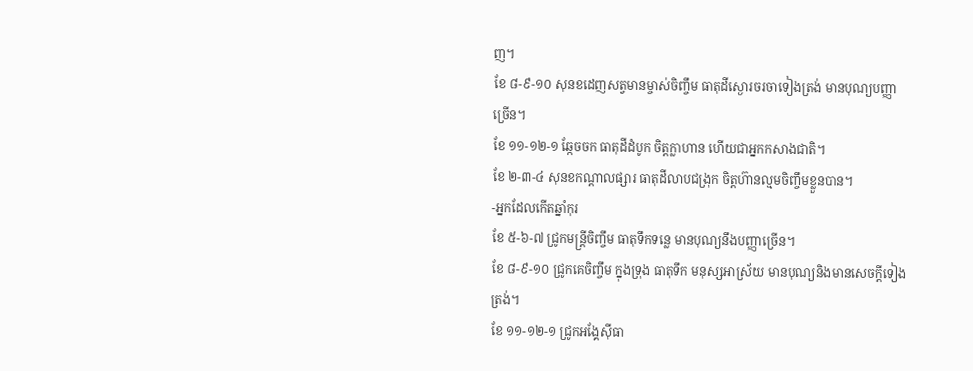ញ។
ខែ ៨-៩-១០ សុនខដេញសត្វមានម្ចាស់ចិញ្ចឹម ធាតុដីស្ងោរចរចាទៀងត្រង់ មានបុណ្យបញ្ញាច្រើន។
ខែ ១១-១២-១ ឆ្កែចចក ធាតុដីដំបូក ចិត្តក្លាហាន ហើយជាអ្នកកសាងជាតិ។
ខែ ២-៣-៤ សុនខកណ្ដាលផ្សារ ធាតុដីលាបជង្រុក ចិត្តហ៊ានល្មមចិញ្ចឹមខ្លួនបាន។
-អ្នកដែលកើតឆ្នាំកុរ
ខែ ៥-៦-៧ ជ្រូកមន្ត្រីចិញ្ចឹម ធាតុទឹកទន្លេ មានបុណ្យនឹងបញ្ញាច្រើន។
ខែ ៨-៩-១០ ជ្រូកគេចិញ្ចឹម ក្នុងទ្រុង ធាតុទឹក មនុស្សអាស្រ័យ មានបុណ្យនិងមានសេចក្ដីទៀងត្រង់។
ខែ ១១-១២-១ ជ្រូកអង្គែស៊ីធា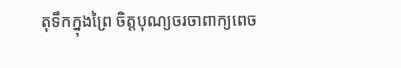តុទឹកក្នុងព្រៃ ចិត្តបុណ្យចរចាពាក្យពេច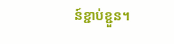ន៍ខ្ជាប់ខ្ជួន។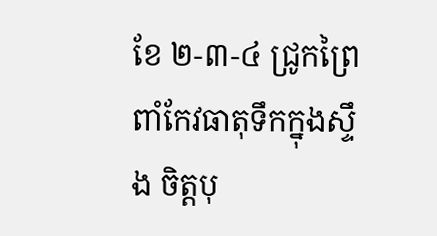ខែ ២-៣-៤ ជ្រូកព្រៃពាំកែវធាតុទឹកក្នុងស្ទឹង ចិត្តបុ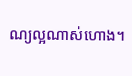ណ្យល្អណាស់ហោង។